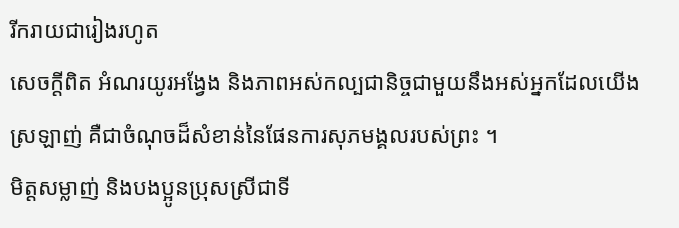រីករាយជារៀងរហូត
សេចក្តីពិត អំណរយូរអង្វែង និងភាពអស់កល្បជានិច្ចជាមួយនឹងអស់អ្នកដែលយើងស្រឡាញ់ គឺជាចំណុចដ៏សំខាន់នៃផែនការសុភមង្គលរបស់ព្រះ ។
មិត្តសម្លាញ់ និងបងប្អូនប្រុសស្រីជាទី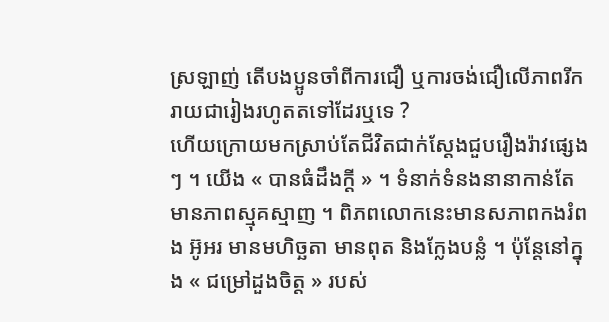ស្រឡាញ់ តើបងប្អូនចាំពីការជឿ ឬការចង់ជឿលើភាពរីករាយជារៀងរហូតតទៅដែរឬទេ ?
ហើយក្រោយមកស្រាប់តែជីវិតជាក់ស្ដែងជួបរឿងរ៉ាវផ្សេងៗ ។ យើង « បានធំដឹងក្ដី » ។ ទំនាក់ទំនងនានាកាន់តែមានភាពស្មុគស្មាញ ។ ពិភពលោកនេះមានសភាពកងរំពង អ៊ូអរ មានមហិច្ឆតា មានពុត និងក្លែងបន្លំ ។ ប៉ុន្តែនៅក្នុង « ជម្រៅដួងចិត្ត » របស់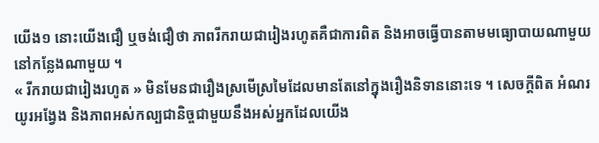យើង១ នោះយើងជឿ ឬចង់ជឿថា ភាពរីករាយជារៀងរហូតគឺជាការពិត និងអាចធ្វើបានតាមមធ្យោបាយណាមួយនៅកន្លែងណាមួយ ។
« រីករាយជារៀងរហូត » មិនមែនជារឿងស្រមើស្រមៃដែលមានតែនៅក្នុងរឿងនិទាននោះទេ ។ សេចក្តីពិត អំណរយូរអង្វែង និងភាពអស់កល្បជានិច្ចជាមួយនឹងអស់អ្នកដែលយើង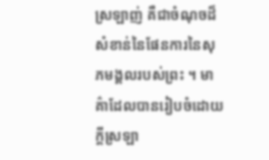ស្រឡាញ់ គឺជាចំណុចដ៏សំខាន់នៃផែនការនៃសុភមង្គលរបស់ព្រះ ។ មាគ៌ាដែលបានរៀបចំដោយក្ដីស្រឡា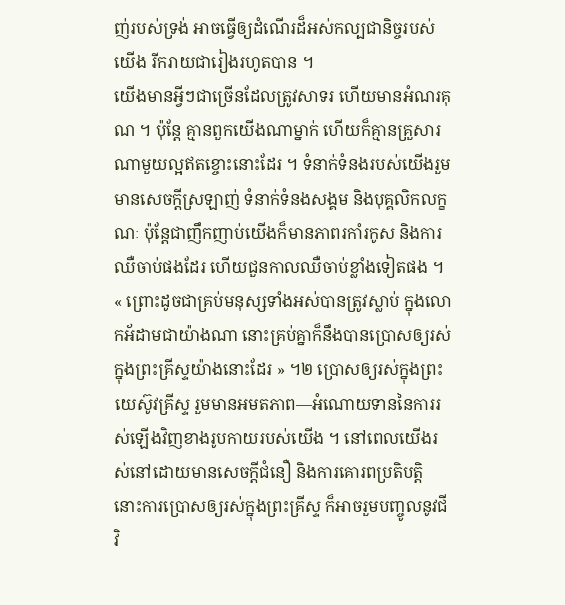ញ់របស់ទ្រង់ អាចធ្វើឲ្យដំណើរដ៏អស់កល្បជានិច្ចរបស់យើង រីករាយជារៀងរហូតបាន ។
យើងមានអ្វីៗជាច្រើនដែលត្រូវសាទរ ហើយមានអំណរគុណ ។ ប៉ុន្តែ គ្មានពួកយើងណាម្នាក់ ហើយក៏គ្មានគ្រួសារណាមួយល្អឥតខ្ចោះនោះដែរ ។ ទំនាក់ទំនងរបស់យើងរួមមានសេចក្តីស្រឡាញ់ ទំនាក់ទំនងសង្គម និងបុគ្គលិកលក្ខណៈ ប៉ុន្ដែជាញឹកញាប់យើងក៏មានភាពរកាំរកូស និងការឈឺចាប់ផងដែរ ហើយជួនកាលឈឺចាប់ខ្លាំងទៀតផង ។
« ព្រោះដូចជាគ្រប់មនុស្សទាំងអស់បានត្រូវស្លាប់ ក្នុងលោកអ័ដាមជាយ៉ាងណា នោះគ្រប់គ្នាក៏នឹងបានប្រោសឲ្យរស់ ក្នុងព្រះគ្រីស្ទយ៉ាងនោះដែរ » ។២ ប្រោសឲ្យរស់ក្នុងព្រះយេស៊ូវគ្រីស្ទ រួមមានអមតភាព—អំណោយទាននៃការរស់ឡើងវិញខាងរូបកាយរបស់យើង ។ នៅពេលយើងរស់នៅដោយមានសេចក្ដីជំនឿ និងការគោរពប្រតិបត្តិ នោះការប្រោសឲ្យរស់ក្នុងព្រះគ្រីស្ទ ក៏អាចរួមបញ្ចូលនូវជីវិ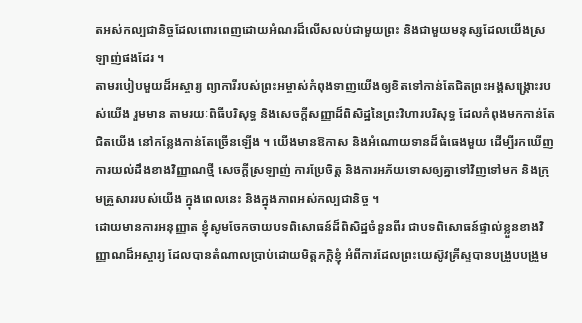តអស់កល្បជានិច្ចដែលពោរពេញដោយអំណរដ៏លើសលប់ជាមួយព្រះ និងជាមួយមនុស្សដែលយើងស្រឡាញ់ផងដែរ ។
តាមរបៀបមួយដ៏អស្ចារ្យ ព្យាការីរបស់ព្រះអម្ចាស់កំពុងទាញយើងឲ្យខិតទៅកាន់តែជិតព្រះអង្គសង្រ្គោះរបស់យើង រួមមាន តាមរយៈពិធីបរិសុទ្ធ និងសេចក្ដីសញ្ញាដ៏ពិសិដ្ឋនៃព្រះវិហារបរិសុទ្ធ ដែលកំពុងមកកាន់តែជិតយើង នៅកន្លែងកាន់តែច្រើនឡើង ។ យើងមានឱកាស និងអំណោយទានដ៏ធំធេងមួយ ដើម្បីរកឃើញការយល់ដឹងខាងវិញ្ញាណថ្មី សេចក្ដីស្រឡាញ់ ការប្រែចិត្ត និងការអភ័យទោសឲ្យគ្នាទៅវិញទៅមក និងក្រុមគ្រួសាររបស់យើង ក្នុងពេលនេះ និងក្នុងភាពអស់កល្បជានិច្ច ។
ដោយមានការអនុញ្ញាត ខ្ញុំសូមចែកចាយបទពិសោធន៍ដ៏ពិសិដ្ឋចំនួនពីរ ជាបទពិសោធន៍ផ្ទាល់ខ្លួនខាងវិញ្ញាណដ៏អស្ចារ្យ ដែលបានតំណាលប្រាប់ដោយមិត្តភក្តិខ្ញុំ អំពីការដែលព្រះយេស៊ូវគ្រីស្ទបានបង្រួបបង្រួម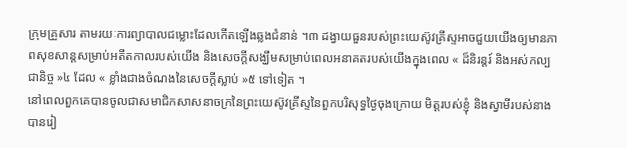ក្រុមគ្រួសារ តាមរយៈការព្យាបាលជម្លោះដែលកើតឡើងឆ្លងជំនាន់ ។៣ ដង្វាយធួនរបស់ព្រះយេស៊ូវគ្រីស្ទអាចជួយយើងឲ្យមានភាពសុខសាន្តសម្រាប់អតីតកាលរបស់យើង និងសេចក្តីសង្ឃឹមសម្រាប់ពេលអនាគតរបស់យើងក្នុងពេល « ដ៏និរន្តរ៍ និងអស់កល្បជានិច្ច »៤ ដែល « ខ្លាំងជាងចំណងនៃសេចក្ដីស្លាប់ »៥ ទៅទៀត ។
នៅពេលពួកគេបានចូលជាសមាជិកសាសនាចក្រនៃព្រះយេស៊ូវគ្រីស្ទនៃពួកបរិសុទ្ធថ្ងៃចុងក្រោយ មិត្តរបស់ខ្ញុំ និងស្វាមីរបស់នាងបានរៀ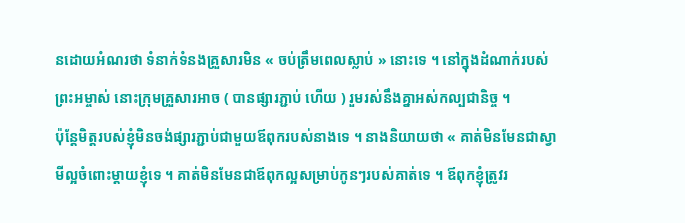នដោយអំណរថា ទំនាក់ទំនងគ្រួសារមិន « ចប់ត្រឹមពេលស្លាប់ » នោះទេ ។ នៅក្នុងដំណាក់របស់ព្រះអម្ចាស់ នោះក្រុមគ្រួសារអាច ( បានផ្សារភ្ជាប់ ហើយ ) រួមរស់នឹងគ្នាអស់កល្បជានិច្ច ។
ប៉ុន្តែមិត្តរបស់ខ្ញុំមិនចង់ផ្សារភ្ជាប់ជាមួយឪពុករបស់នាងទេ ។ នាងនិយាយថា « គាត់មិនមែនជាស្វាមីល្អចំពោះម្តាយខ្ញុំទេ ។ គាត់មិនមែនជាឪពុកល្អសម្រាប់កូនៗរបស់គាត់ទេ ។ ឪពុកខ្ញុំត្រូវរ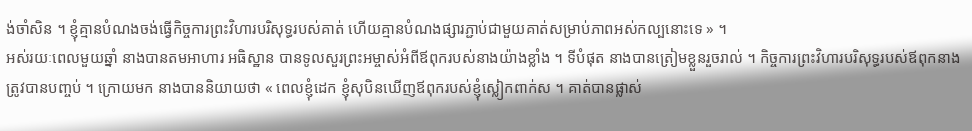ង់ចាំសិន ។ ខ្ញុំគ្មានបំណងចង់ធ្វើកិច្ចការព្រះវិហារបរិសុទ្ធរបស់គាត់ ហើយគ្មានបំណងផ្សារភ្ជាប់ជាមួយគាត់សម្រាប់ភាពអស់កល្បនោះទេ » ។
អស់រយៈពេលមួយឆ្នាំ នាងបានតមអាហារ អធិស្ឋាន បានទូលសួរព្រះអម្ចាស់អំពីឪពុករបស់នាងយ៉ាងខ្លាំង ។ ទីបំផុត នាងបានត្រៀមខ្លួនរួចរាល់ ។ កិច្ចការព្រះវិហារបរិសុទ្ធរបស់ឪពុកនាងត្រូវបានបញ្ចប់ ។ ក្រោយមក នាងបាននិយាយថា « ពេលខ្ញុំដេក ខ្ញុំសុបិនឃើញឪពុករបស់ខ្ញុំស្លៀកពាក់ស ។ គាត់បានផ្លាស់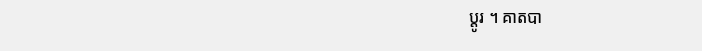ប្តូរ ។ គាតបា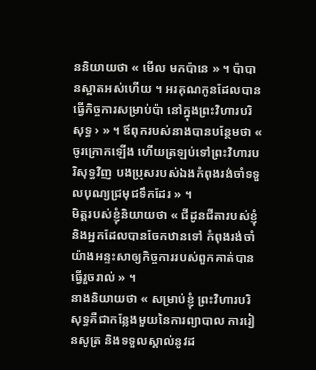ននិយាយថា « មើល មកប៉ានេ » ។ ប៉ាបានស្អាតអស់ហើយ ។ អរគុណកូនដែលបានធ្វើកិច្ចការសម្រាប់ប៉ា នៅក្នុងព្រះវិហារបរិសុទ្ធ › » ។ ឪពុករបស់នាងបានបន្ថែមថា « ចូរក្រោកឡើង ហើយត្រឡប់ទៅព្រះវិហារបរិសុទ្ធវិញ បងប្រុសរបស់ឯងកំពុងរង់ចាំទទួលបុណ្យជ្រមុជទឹកដែរ » ។
មិត្តរបស់ខ្ញុំនិយាយថា « ជីដូនជីតារបស់ខ្ញុំ និងអ្នកដែលបានចែកឋានទៅ កំពុងរង់ចាំយ៉ាងអន្ទះសាឲ្យកិច្ចការរបស់ពួកគាត់បានធ្វើរួចរាល់ » ។
នាងនិយាយថា « សម្រាប់ខ្ញុំ ព្រះវិហារបរិសុទ្ធគឺជាកន្លែងមួយនៃការព្យាបាល ការរៀនសូត្រ និងទទួលស្គាល់នូវដ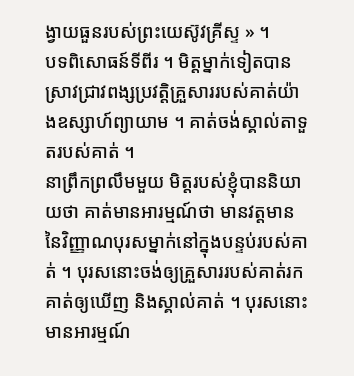ង្វាយធួនរបស់ព្រះយេស៊ូវគ្រីស្ទ » ។
បទពិសោធន៍ទីពីរ ។ មិត្តម្នាក់ទៀតបានស្រាវជ្រាវពង្សប្រវត្តិគ្រួសាររបស់គាត់យ៉ាងឧស្សាហ៍ព្យាយាម ។ គាត់ចង់ស្គាល់តាទួតរបស់គាត់ ។
នាព្រឹកព្រលឹមមួយ មិត្តរបស់ខ្ញុំបាននិយាយថា គាត់មានអារម្មណ៍ថា មានវត្តមាននៃវិញ្ញាណបុរសម្នាក់នៅក្នុងបន្ទប់របស់គាត់ ។ បុរសនោះចង់ឲ្យគ្រួសាររបស់គាត់រកគាត់ឲ្យឃើញ និងស្គាល់គាត់ ។ បុរសនោះមានអារម្មណ៍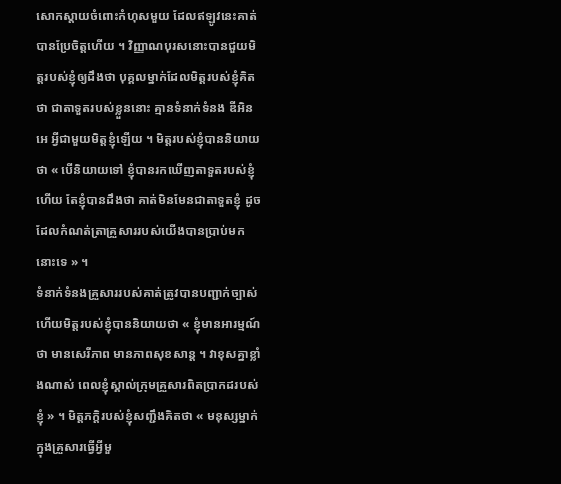សោកស្តាយចំពោះកំហុសមួយ ដែលឥឡូវនេះគាត់បានប្រែចិត្តហើយ ។ វិញ្ញាណបុរសនោះបានជួយមិត្តរបស់ខ្ញុំឲ្យដឹងថា បុគ្គលម្នាក់ដែលមិត្តរបស់ខ្ញុំគិតថា ជាតាទួតរបស់ខ្លួននោះ គ្មានទំនាក់ទំនង ឌីអិនអេ អ្វីជាមួយមិត្តខ្ញុំឡើយ ។ មិត្តរបស់ខ្ញុំបាននិយាយថា « បើនិយាយទៅ ខ្ញុំបានរកឃើញតាទួតរបស់ខ្ញុំហើយ តែខ្ញុំបានដឹងថា គាត់មិនមែនជាតាទួតខ្ញុំ ដូចដែលកំណត់ត្រាគ្រួសាររបស់យើងបានប្រាប់មកនោះទេ » ។
ទំនាក់ទំនងគ្រួសាររបស់គាត់ត្រូវបានបញ្ជាក់ច្បាស់ ហើយមិត្តរបស់ខ្ញុំបាននិយាយថា « ខ្ញុំមានអារម្មណ៍ថា មានសេរីភាព មានភាពសុខសាន្ត ។ វាខុសគ្នាខ្លាំងណាស់ ពេលខ្ញុំស្គាល់ក្រុមគ្រួសារពិតប្រាកដរបស់ខ្ញុំ » ។ មិត្តភក្តិរបស់ខ្ញុំសញ្ជឹងគិតថា « មនុស្សម្នាក់ក្នុងគ្រួសារធ្វើអ្វីមួ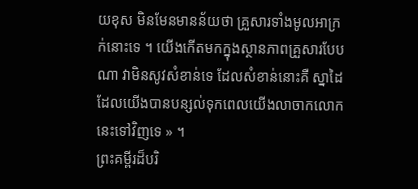យខុស មិនមែនមានន័យថា គ្រួសារទាំងមូលអាក្រក់នោះទេ ។ យើងកើតមកក្នុងស្ថានភាពគ្រួសារបែបណា វាមិនសូវសំខាន់ទេ ដែលសំខាន់នោះគឺ ស្នាដៃដែលយើងបានបន្សល់ទុកពេលយើងលាចាកលោកនេះទៅវិញទេ » ។
ព្រះគម្ពីរដ៏បរិ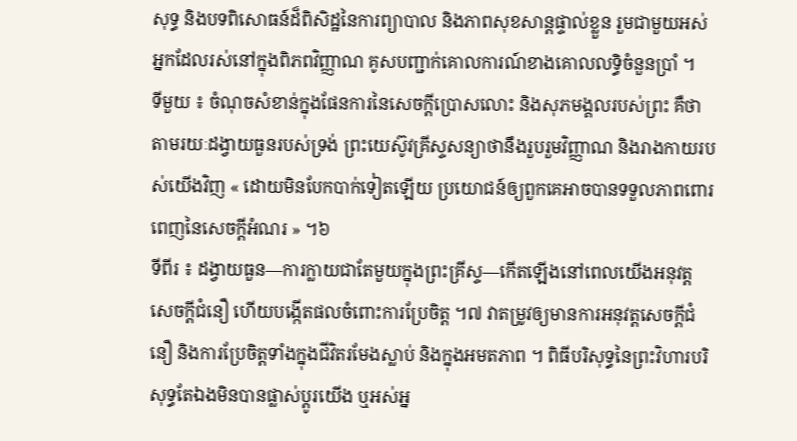សុទ្ធ និងបទពិសោធន៍ដ៏ពិសិដ្ឋនៃការព្យាបាល និងភាពសុខសាន្តផ្ទាល់ខ្លួន រួមជាមួយអស់អ្នកដែលរស់នៅក្នុងពិភពវិញ្ញាណ គូសបញ្ជាក់គោលការណ៍ខាងគោលលទ្ធិចំនួនប្រាំ ។
ទីមួយ ៖ ចំណុចសំខាន់ក្នុងផែនការនៃសេចក្តីប្រោសលោះ និងសុភមង្គលរបស់ព្រះ គឺថាតាមរយៈដង្វាយធួនរបស់ទ្រង់ ព្រះយេស៊ូវគ្រីស្ទសន្យាថានឹងរួបរួមវិញ្ញាណ និងរាងកាយរបស់យើងវិញ « ដោយមិនបែកបាក់ទៀតឡើយ ប្រយោជន៍ឲ្យពួកគេអាចបានទទួលភាពពោរពេញនៃសេចក្ដីអំណរ » ។៦
ទីពីរ ៖ ដង្វាយធួន—ការក្លាយជាតែមួយក្នុងព្រះគ្រីស្ទ—កើតឡើងនៅពេលយើងអនុវត្តសេចក្តីជំនឿ ហើយបង្កើតផលចំពោះការប្រែចិត្ដ ។៧ វាតម្រូវឲ្យមានការអនុវត្តសេចក្ដីជំនឿ និងការប្រែចិត្តទាំងក្នុងជីវិតរមែងស្លាប់ និងក្នុងអមតភាព ។ ពិធីបរិសុទ្ធនៃព្រះវិហារបរិសុទ្ធតែឯងមិនបានផ្លាស់ប្ដូរយើង ឬអស់អ្ន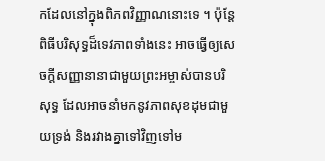កដែលនៅក្នុងពិភពវិញ្ញាណនោះទេ ។ ប៉ុន្តែពិធីបរិសុទ្ធដ៏ទេវភាពទាំងនេះ អាចធ្វើឲ្យសេចក្ដីសញ្ញានានាជាមួយព្រះអម្ចាស់បានបរិសុទ្ធ ដែលអាចនាំមកនូវភាពសុខដុមជាមួយទ្រង់ និងរវាងគ្នាទៅវិញទៅម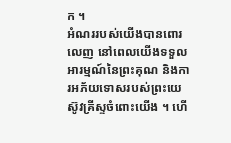ក ។
អំណររបស់យើងបានពោរលេញ នៅពេលយើងទទួលអារម្មណ៍នៃព្រះគុណ និងការអភ័យទោសរបស់ព្រះយេស៊ូវគ្រីស្ទចំពោះយើង ។ ហើ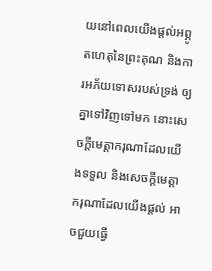យនៅពេលយើងផ្តល់អព្ភូតហេតុនៃព្រះគុណ និងការអភ័យទោសរបស់ទ្រង់ ឲ្យគ្នាទៅវិញទៅមក នោះសេចក្ដីមេត្តាករុណាដែលយើងទទួល និងសេចក្ដីមេត្តាករុណាដែលយើងផ្តល់ អាចជួយធ្វើ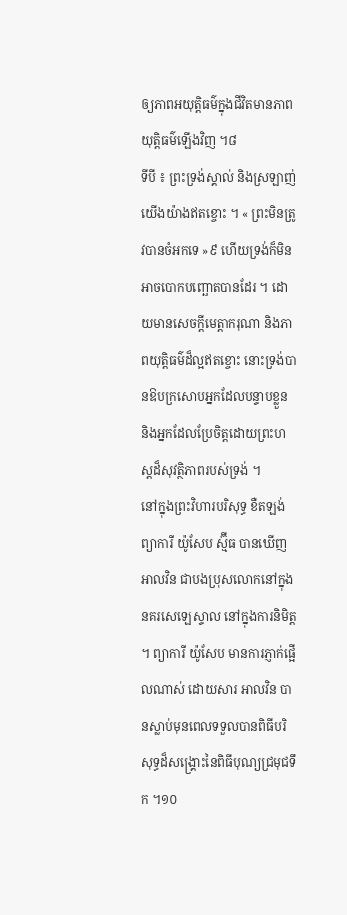ឲ្យភាពអយុត្តិធម៌ក្នុងជីវិតមានភាពយុត្តិធម៌ឡើងវិញ ។៨
ទីបី ៖ ព្រះទ្រង់ស្គាល់ និងស្រឡាញ់យើងយ៉ាងឥតខ្ចោះ ។ « ព្រះមិនត្រូវបានចំអកទេ »៩ ហើយទ្រង់ក៏មិនអាចបោកបញ្ឆោតបានដែរ ។ ដោយមានសេចក្តីមេត្តាករុណា និងភាពយុត្តិធម៌ដ៏ល្អឥតខ្ចោះ នោះទ្រង់បានឱបក្រសោបអ្នកដែលបន្ទាបខ្លួន និងអ្នកដែលប្រែចិត្តដោយព្រះហស្តដ៏សុវត្ថិភាពរបស់ទ្រង់ ។
នៅក្នុងព្រះវិហារបរិសុទ្ធ ខឺតឡង់ ព្យាការី យ៉ូសែប ស្ម៊ីធ បានឃើញ អាលវិន ជាបងប្រុសលោកនៅក្នុងនគរសេឡេស្ទាល នៅក្នុងការនិមិត្ត ។ ព្យាការី យ៉ូសែប មានការភ្ញាក់ផ្អើលណាស់ ដោយសារ អាលវិន បានស្លាប់មុនពេលទទួលបានពិធីបរិសុទ្ធដ៏សង្គ្រោះនៃពិធីបុណ្យជ្រមុជទឹក ។១០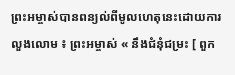ព្រះអម្ចាស់បានពន្យល់ពីមូលហេតុនេះដោយការលួងលោម ៖ ព្រះអម្ចាស់ « នឹងជំនុំជម្រះ [ ពួក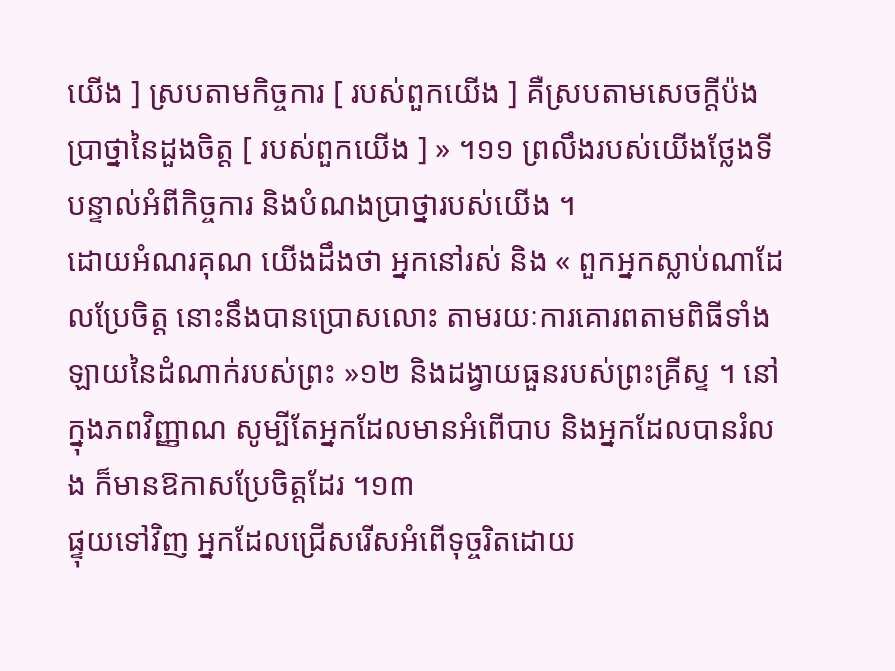យើង ] ស្របតាមកិច្ចការ [ របស់ពួកយើង ] គឺស្របតាមសេចក្ដីប៉ងប្រាថ្នានៃដួងចិត្ត [ របស់ពួកយើង ] » ។១១ ព្រលឹងរបស់យើងថ្លែងទីបន្ទាល់អំពីកិច្ចការ និងបំណងប្រាថ្នារបស់យើង ។
ដោយអំណរគុណ យើងដឹងថា អ្នកនៅរស់ និង « ពួកអ្នកស្លាប់ណាដែលប្រែចិត្ត នោះនឹងបានប្រោសលោះ តាមរយៈការគោរពតាមពិធីទាំងឡាយនៃដំណាក់របស់ព្រះ »១២ និងដង្វាយធួនរបស់ព្រះគ្រីស្ទ ។ នៅក្នុងភពវិញ្ញាណ សូម្បីតែអ្នកដែលមានអំពើបាប និងអ្នកដែលបានរំលង ក៏មានឱកាសប្រែចិត្តដែរ ។១៣
ផ្ទុយទៅវិញ អ្នកដែលជ្រើសរើសអំពើទុច្ចរិតដោយ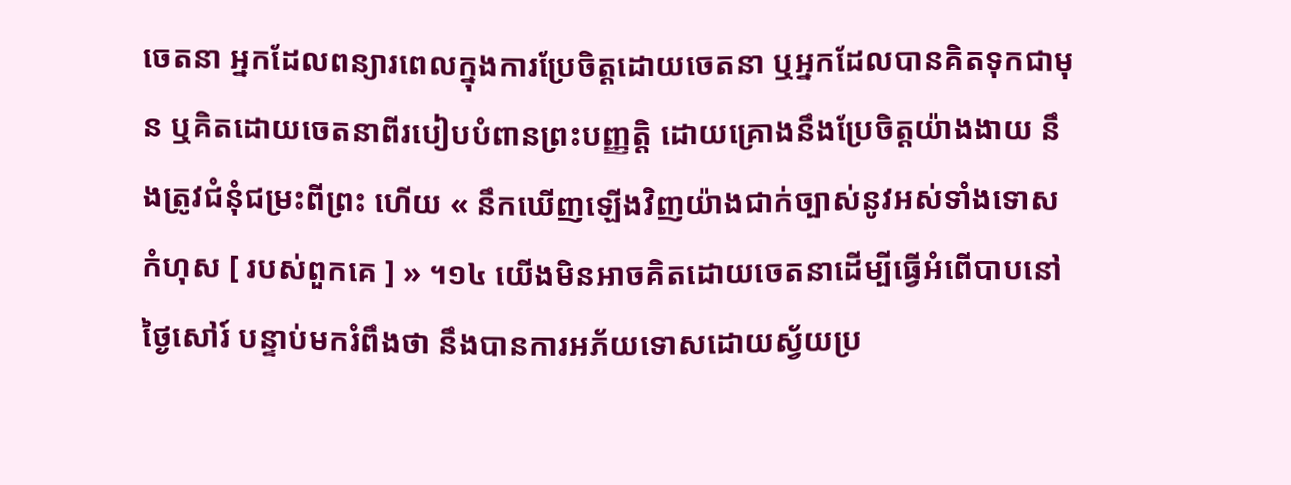ចេតនា អ្នកដែលពន្យារពេលក្នុងការប្រែចិត្តដោយចេតនា ឬអ្នកដែលបានគិតទុកជាមុន ឬគិតដោយចេតនាពីរបៀបបំពានព្រះបញ្ញត្តិ ដោយគ្រោងនឹងប្រែចិត្តយ៉ាងងាយ នឹងត្រូវជំនុំជម្រះពីព្រះ ហើយ « នឹកឃើញឡើងវិញយ៉ាងជាក់ច្បាស់នូវអស់ទាំងទោសកំហុស [ របស់ពួកគេ ] » ។១៤ យើងមិនអាចគិតដោយចេតនាដើម្បីធ្វើអំពើបាបនៅថ្ងៃសៅរ៍ បន្ទាប់មករំពឹងថា នឹងបានការអភ័យទោសដោយស្វ័យប្រ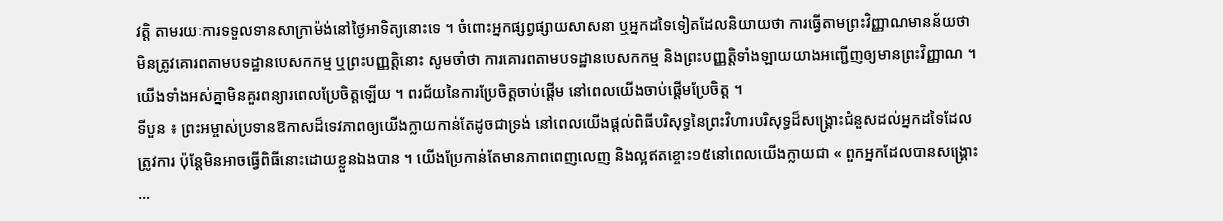វត្តិ តាមរយៈការទទួលទានសាក្រាម៉ង់នៅថ្ងៃអាទិត្យនោះទេ ។ ចំពោះអ្នកផ្សព្វផ្សាយសាសនា ឬអ្នកដទៃទៀតដែលនិយាយថា ការធ្វើតាមព្រះវិញ្ញាណមានន័យថា មិនត្រូវគោរពតាមបទដ្ឋានបេសកកម្ម ឬព្រះបញ្ញត្តិនោះ សូមចាំថា ការគោរពតាមបទដ្ឋានបេសកកម្ម និងព្រះបញ្ញត្តិទាំងឡាយយាងអញ្ជើញឲ្យមានព្រះវិញ្ញាណ ។ យើងទាំងអស់គ្នាមិនគួរពន្យារពេលប្រែចិត្តឡើយ ។ ពរជ័យនៃការប្រែចិត្តចាប់ផ្ដើម នៅពេលយើងចាប់ផ្ដើមប្រែចិត្ត ។
ទីបួន ៖ ព្រះអម្ចាស់ប្រទានឱកាសដ៏ទេវភាពឲ្យយើងក្លាយកាន់តែដូចជាទ្រង់ នៅពេលយើងផ្តល់ពិធីបរិសុទ្ធនៃព្រះវិហារបរិសុទ្ធដ៏សង្គ្រោះជំនួសដល់អ្នកដទៃដែលត្រូវការ ប៉ុន្តែមិនអាចធ្វើពិធីនោះដោយខ្លួនឯងបាន ។ យើងប្រែកាន់តែមានភាពពេញលេញ និងល្អឥតខ្ចោះ១៥នៅពេលយើងក្លាយជា « ពួកអ្នកដែលបានសង្គ្រោះ …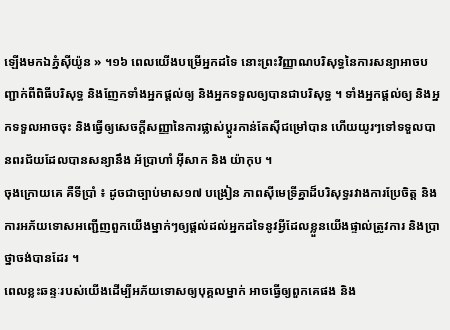ឡើងមកឯភ្នំស៊ីយ៉ូន » ។១៦ ពេលយើងបម្រើអ្នកដទៃ នោះព្រះវិញ្ញាណបរិសុទ្ធនៃការសន្យាអាចបញ្ជាក់ពីពិធីបរិសុទ្ធ និងញែកទាំងអ្នកផ្តល់ឲ្យ និងអ្នកទទួលឲ្យបានជាបរិសុទ្ធ ។ ទាំងអ្នកផ្តល់ឲ្យ និងអ្នកទទួលអាចចុះ និងធ្វើឲ្យសេចក្ដីសញ្ញានៃការផ្លាស់ប្តូរកាន់តែស៊ីជម្រៅបាន ហើយយូរៗទៅទទួលបានពរជ័យដែលបានសន្យានឹង អ័ប្រាហាំ អ៊ីសាក និង យ៉ាកុប ។
ចុងក្រោយគេ គឺទីប្រាំ ៖ ដូចជាច្បាប់មាស១៧ បង្រៀន ភាពស៊ីមេទ្រីគ្នាដ៏បរិសុទ្ធរវាងការប្រែចិត្ត និងការអភ័យទោសអញ្ជើញពួកយើងម្នាក់ៗឲ្យផ្ដល់ដល់អ្នកដទៃនូវអ្វីដែលខ្លួនយើងផ្ទាល់ត្រូវការ និងប្រាថ្នាចង់បានដែរ ។
ពេលខ្លះឆន្ទៈរបស់យើងដើម្បីអភ័យទោសឲ្យបុគ្គលម្នាក់ អាចធ្វើឲ្យពួកគេផង និង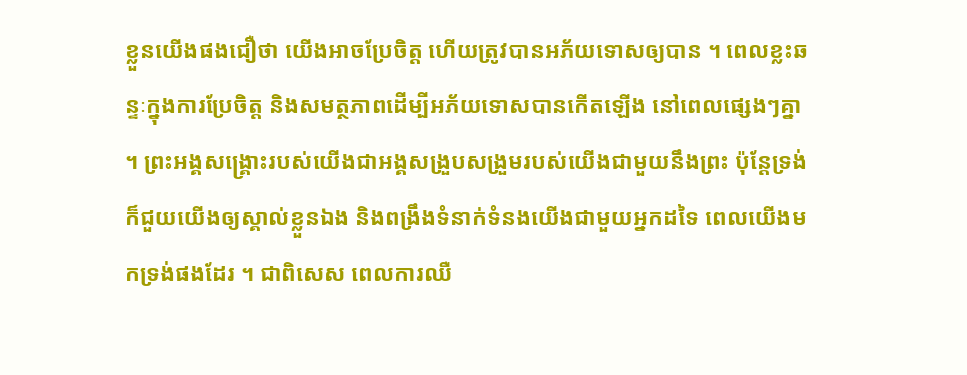ខ្លួនយើងផងជឿថា យើងអាចប្រែចិត្ត ហើយត្រូវបានអភ័យទោសឲ្យបាន ។ ពេលខ្លះឆន្ទៈក្នុងការប្រែចិត្ត និងសមត្ថភាពដើម្បីអភ័យទោសបានកើតឡើង នៅពេលផ្សេងៗគ្នា ។ ព្រះអង្គសង្គ្រោះរបស់យើងជាអង្គសង្រួបសង្រួមរបស់យើងជាមួយនឹងព្រះ ប៉ុន្ដែទ្រង់ក៏ជួយយើងឲ្យស្គាល់ខ្លួនឯង និងពង្រឹងទំនាក់ទំនងយើងជាមួយអ្នកដទៃ ពេលយើងមកទ្រង់ផងដែរ ។ ជាពិសេស ពេលការឈឺ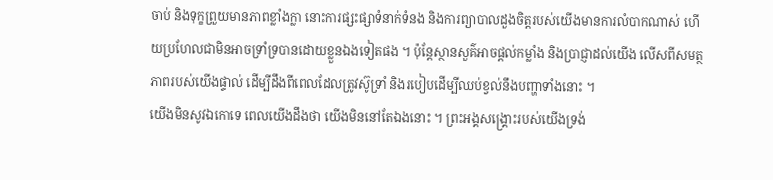ចាប់ និងទុក្ខព្រួយមានភាពខ្លាំងក្លា នោះការផ្សះផ្សាទំនាក់ទំនង និងការព្យាបាលដួងចិត្តរបស់យើងមានការលំបាកណាស់ ហើយប្រហែលជាមិនអាចទ្រាំទ្របានដោយខ្លួនឯងទៀតផង ។ ប៉ុន្តែស្ថានសួគ៌អាចផ្ដល់កម្លាំង និងប្រាជ្ញាដល់យើង លើសពីសមត្ថភាពរបស់យើងផ្ទាល់ ដើម្បីដឹងពីពេលដែលត្រូវស៊ូទ្រាំ និងរបៀបដើម្បីឈប់ខ្វល់នឹងបញ្ហាទាំងនោះ ។
យើងមិនសូវឯកោទេ ពេលយើងដឹងថា យើងមិននៅតែឯងនោះ ។ ព្រះអង្គសង្រ្គោះរបស់យើងទ្រង់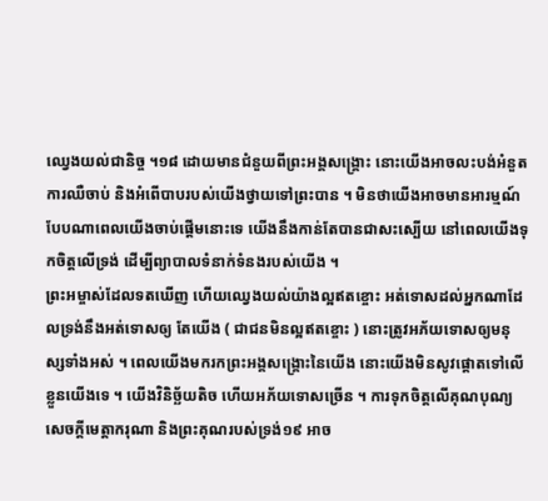ឈ្វេងយល់ជានិច្ច ។១៨ ដោយមានជំនួយពីព្រះអង្គសង្រ្គោះ នោះយើងអាចលះបង់អំនួត ការឈឺចាប់ និងអំពើបាបរបស់យើងថ្វាយទៅព្រះបាន ។ មិនថាយើងអាចមានអារម្មណ៍បែបណាពេលយើងចាប់ផ្តើមនោះទេ យើងនឹងកាន់តែបានជាសះស្បើយ នៅពេលយើងទុកចិត្តលើទ្រង់ ដើម្បីព្យាបាលទំនាក់ទំនងរបស់យើង ។
ព្រះអម្ចាស់ដែលទតឃើញ ហើយឈ្វេងយល់យ៉ាងល្អឥតខ្ចោះ អត់ទោសដល់អ្នកណាដែលទ្រង់នឹងអត់ទោសឲ្យ តែយើង ( ជាជនមិនល្អឥតខ្ចោះ ) នោះត្រូវអភ័យទោសឲ្យមនុស្សទាំងអស់ ។ ពេលយើងមករកព្រះអង្គសង្រ្គោះនៃយើង នោះយើងមិនសូវផ្តោតទៅលើខ្លួនយើងទេ ។ យើងវិនិច្ឆ័យតិច ហើយអភ័យទោសច្រើន ។ ការទុកចិត្តលើគុណបុណ្យ សេចក្តីមេត្តាករុណា និងព្រះគុណរបស់ទ្រង់១៩ អាច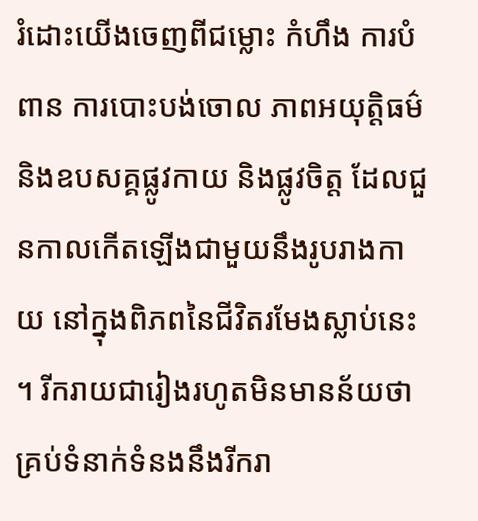រំដោះយើងចេញពីជម្លោះ កំហឹង ការបំពាន ការបោះបង់ចោល ភាពអយុត្តិធម៌ និងឧបសគ្គផ្លូវកាយ និងផ្លូវចិត្ត ដែលជួនកាលកើតឡើងជាមួយនឹងរូបរាងកាយ នៅក្នុងពិភពនៃជីវិតរមែងស្លាប់នេះ ។ រីករាយជារៀងរហូតមិនមានន័យថា គ្រប់ទំនាក់ទំនងនឹងរីករា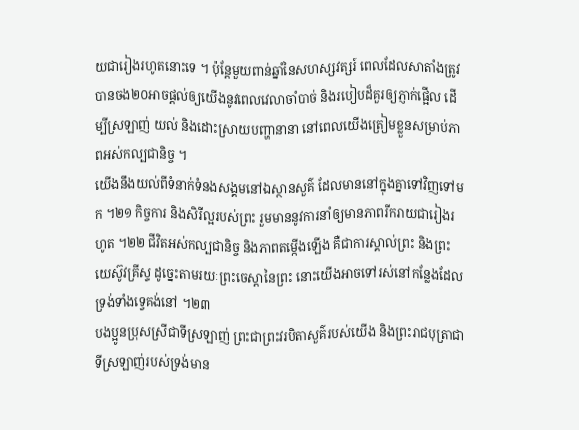យជារៀងរហូតនោះទេ ។ ប៉ុន្តែមួយពាន់ឆ្នាំនៃសហស្សវត្សរ៍ ពេលដែលសាតាំងត្រូវបានចង២០អាចផ្ដល់ឲ្យយើងនូវពេលវេលាចាំបាច់ និងរបៀបដ៏គួរឲ្យភ្ញាក់ផ្អើល ដើម្បីស្រឡាញ់ យល់ និងដោះស្រាយបញ្ហានានា នៅពេលយើងត្រៀមខ្លួនសម្រាប់ភាពអស់កល្បជានិច្ច ។
យើងនឹងយល់ពីទំនាក់ទំនងសង្គមនៅឯស្ថានសួគ៌ ដែលមាននៅក្នុងគ្នាទៅវិញទៅមក ។២១ កិច្ចការ និងសិរីល្អរបស់ព្រះ រួមមាននូវការនាំឲ្យមានភាពរីករាយជារៀងរហូត ។២២ ជីវិតអស់កល្បជានិច្ច និងភាពតម្កើងឡើង គឺជាការស្គាល់ព្រះ និងព្រះយេស៊ូវគ្រីស្ទ ដូច្នេះតាមរយៈព្រះចេស្តានៃព្រះ នោះយើងអាចទៅរស់នៅកន្លែងដែលទ្រង់ទាំងទ្វេគង់នៅ ។២៣
បងប្អូនប្រុសស្រីជាទីស្រឡាញ់ ព្រះជាព្រះវរបិតាសួគ៌របស់យើង និងព្រះរាជបុត្រាជាទីស្រឡាញ់របស់ទ្រង់មាន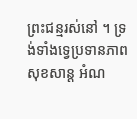ព្រះជន្មរស់នៅ ។ ទ្រង់ទាំងទ្វេប្រទានភាពសុខសាន្ត អំណ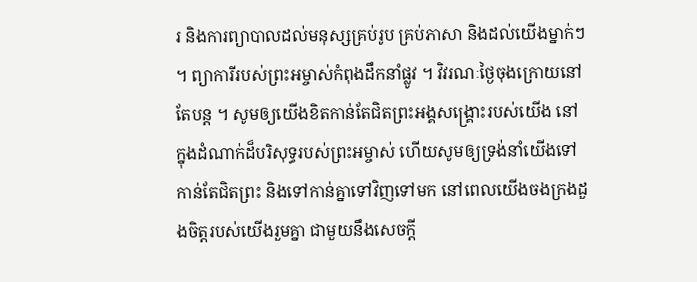រ និងការព្យាបាលដល់មនុស្សគ្រប់រូប គ្រប់ភាសា និងដល់យើងម្នាក់ៗ ។ ព្យាការីរបស់ព្រះអម្ចាស់កំពុងដឹកនាំផ្លូវ ។ វិវរណៈថ្ងៃចុងក្រោយនៅតែបន្ត ។ សូមឲ្យយើងខិតកាន់តែជិតព្រះអង្គសង្រ្គោះរបស់យើង នៅក្នុងដំណាក់ដ៏បរិសុទ្ធរបស់ព្រះអម្ចាស់ ហើយសូមឲ្យទ្រង់នាំយើងទៅកាន់តែជិតព្រះ និងទៅកាន់គ្នាទៅវិញទៅមក នៅពេលយើងចងក្រងដួងចិត្តរបស់យើងរួមគ្នា ជាមួយនឹងសេចក្ដី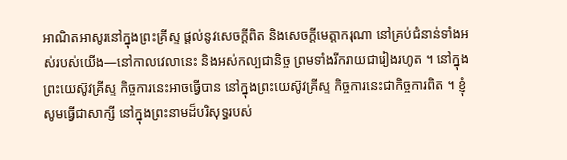អាណិតអាសូរនៅក្នុងព្រះគ្រីស្ទ ផ្តល់នូវសេចក្ដីពិត និងសេចក្ដីមេត្តាករុណា នៅគ្រប់ជំនាន់ទាំងអស់របស់យើង—នៅកាលវេលានេះ និងអស់កល្បជានិច្ច ព្រមទាំងរីករាយជារៀងរហូត ។ នៅក្នុងព្រះយេស៊ូវគ្រីស្ទ កិច្ចការនេះអាចធ្វើបាន នៅក្នុងព្រះយេស៊ូវគ្រីស្ទ កិច្ចការនេះជាកិច្ចការពិត ។ ខ្ញុំសូមធ្វើជាសាក្សី នៅក្នុងព្រះនាមដ៏បរិសុទ្ធរបស់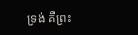ទ្រង់ គឺព្រះ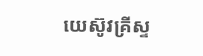យេស៊ូវគ្រីស្ទ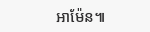អាម៉ែន៕